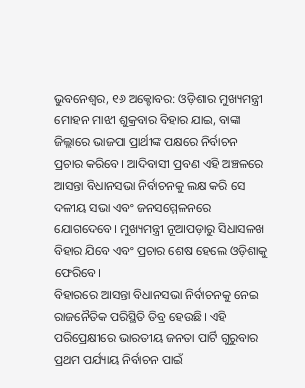ଭୁବନେଶ୍ୱର, ୧୬ ଅକ୍ଟୋବର: ଓଡ଼ିଶାର ମୁଖ୍ୟମନ୍ତ୍ରୀ ମୋହନ ମାଝୀ ଶୁକ୍ରବାର ବିହାର ଯାଇ, ବାଙ୍କା ଜିଲ୍ଲାରେ ଭାଜପା ପ୍ରାର୍ଥୀଙ୍କ ପକ୍ଷରେ ନିର୍ବାଚନ ପ୍ରଚାର କରିବେ। ଆଦିବାସୀ ପ୍ରବଣ ଏହି ଅଞ୍ଚଳରେ ଆସନ୍ତା ବିଧାନସଭା ନିର୍ବାଚନକୁ ଲକ୍ଷ କରି ସେ ଦଳୀୟ ସଭା ଏବଂ ଜନସମ୍ମେଳନରେ ଯୋଗଦେବେ। ମୁଖ୍ୟମନ୍ତ୍ରୀ ନୂଆପଡ଼ାରୁ ସିଧାସଳଖ ବିହାର ଯିବେ ଏବଂ ପ୍ରଚାର ଶେଷ ହେଲେ ଓଡ଼ିଶାକୁ ଫେରିବେ।
ବିହାରରେ ଆସନ୍ତା ବିଧାନସଭା ନିର୍ବାଚନକୁ ନେଇ ରାଜନୈତିକ ପରିସ୍ଥିତି ତିବ୍ର ହେଉଛି। ଏହି ପରିପ୍ରେକ୍ଷୀରେ ଭାରତୀୟ ଜନତା ପାର୍ଟି ଗୁରୁବାର ପ୍ରଥମ ପର୍ଯ୍ୟାୟ ନିର୍ବାଚନ ପାଇଁ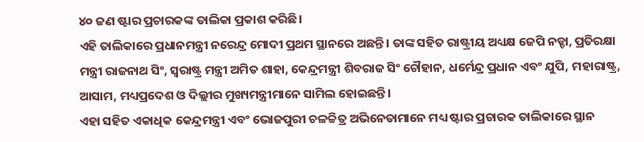୪୦ ଜଣ ଷ୍ଟାର ପ୍ରଚାରକଙ୍କ ତାଲିକା ପ୍ରକାଶ କରିଛି।
ଏହି ତାଲିକାରେ ପ୍ରଧାନମନ୍ତ୍ରୀ ନରେନ୍ଦ୍ର ମୋଦୀ ପ୍ରଥମ ସ୍ଥାନରେ ଅଛନ୍ତି। ତାଙ୍କ ସହିତ ରାଷ୍ଟ୍ରୀୟ ଅଧ୍ୟକ୍ଷ ଜେପି ନଡ୍ଡା, ପ୍ରତିରକ୍ଷା ମନ୍ତ୍ରୀ ରାଜନାଥ ସିଂ, ସ୍ୱରାଷ୍ଟ୍ର ମନ୍ତ୍ରୀ ଅମିତ ଶାହା, କେନ୍ଦ୍ରମନ୍ତ୍ରୀ ଶିବରାଜ ସିଂ ଚୌହାନ, ଧର୍ମେନ୍ଦ୍ର ପ୍ରଧାନ ଏବଂ ଯୁପି, ମହାରାଷ୍ଟ୍ର, ଆସାମ, ମଧ୍ୟପ୍ରଦେଶ ଓ ଦିଲ୍ଲୀର ମୁଖ୍ୟମନ୍ତ୍ରୀମାନେ ସାମିଲ ହୋଇଛନ୍ତି।
ଏହା ସହିତ ଏକାଧିକ କେନ୍ଦ୍ରମନ୍ତ୍ରୀ ଏବଂ ଭୋଜପୁରୀ ଚଳଚ୍ଚିତ୍ର ଅଭିନେତାମାନେ ମଧ୍ୟ ଷ୍ଟାର ପ୍ରଚାରକ ତାଲିକାରେ ସ୍ଥାନ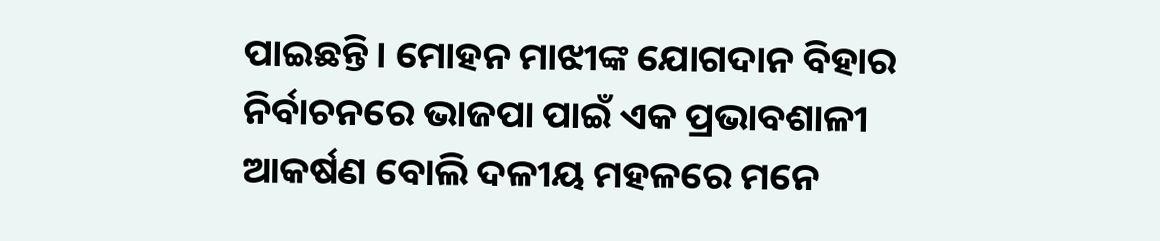ପାଇଛନ୍ତି। ମୋହନ ମାଝୀଙ୍କ ଯୋଗଦାନ ବିହାର ନିର୍ବାଚନରେ ଭାଜପା ପାଇଁ ଏକ ପ୍ରଭାବଶାଳୀ ଆକର୍ଷଣ ବୋଲି ଦଳୀୟ ମହଳରେ ମନେ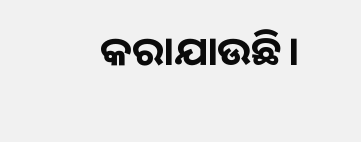କରାଯାଉଛି।